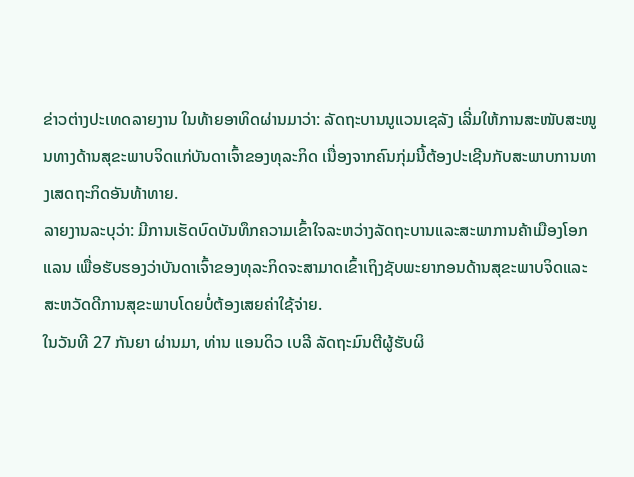ຂ່າວຕ່າງປະເທດລາຍງານ ໃນທ້າຍອາທິດຜ່ານມາວ່າ: ລັດຖະບານນູແວນເຊລັງ ເລີ່ມໃຫ້ການສະໜັບສະໜູນທາງດ້ານສຸຂະພາບຈິດແກ່ບັນດາເຈົ້າຂອງທຸລະກິດ ເນື່ອງຈາກຄົນກຸ່ມນີ້ຕ້ອງປະເຊີນກັບສະພາບການທາງເສດຖະກິດອັນທ້າທາຍ.
ລາຍງານລະບຸວ່າ: ມີການເຮັດບົດບັນທຶກຄວາມເຂົ້າໃຈລະຫວ່າງລັດຖະບານແລະສະພາການຄ້າເມືອງໂອກແລນ ເພື່ອຮັບຮອງວ່າບັນດາເຈົ້າຂອງທຸລະກິດຈະສາມາດເຂົ້າເຖິງຊັບພະຍາກອນດ້ານສຸຂະພາບຈິດແລະ ສະຫວັດດີການສຸຂະພາບໂດຍບໍ່ຕ້ອງເສຍຄ່າໃຊ້ຈ່າຍ.
ໃນວັນທີ 27 ກັນຍາ ຜ່ານມາ, ທ່ານ ແອນດິວ ເບລີ ລັດຖະມົນຕີຜູ້ຮັບຜິ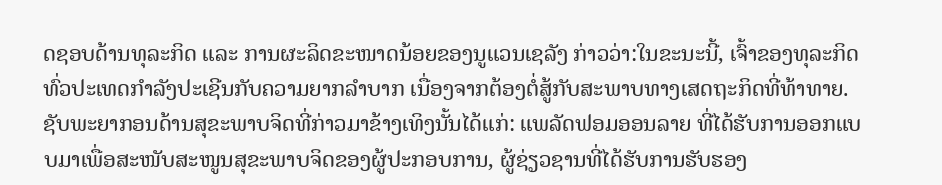ດຊອບດ້ານທຸລະກິດ ແລະ ການຜະລິດຂະໜາດນ້ອຍຂອງນູແວນເຊລັງ ກ່າວວ່າ:ໃນຂະນະນີ້, ເຈົ້າຂອງທຸລະກິດທົ່ວປະເທດກຳລັງປະເຊີນກັບຄວາມຍາກລຳບາກ ເນື່ອງຈາກຕ້ອງຕໍ່ສູ້ກັບສະພາບທາງເສດຖະກິດທີ່ທ້າທາຍ.
ຊັບພະຍາກອນດ້ານສຸຂະພາບຈິດທີ່ກ່າວມາຂ້າງເທິງນັ້ນໄດ້ແກ່: ແພລັດຟອມອອນລາຍ ທີ່ໄດ້ຮັບການອອກແບບມາເພື່ອສະໜັບສະໜູນສຸຂະພາບຈິດຂອງຜູ້ປະກອບການ, ຜູ້ຊ່ຽວຊານທີ່ໄດ້ຮັບການຮັບຮອງ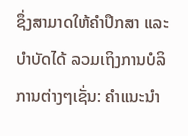ຊຶ່ງສາມາດໃຫ້ຄຳປຶກສາ ແລະ ບຳບັດໄດ້ ລວມເຖິງການບໍລິການຕ່າງໆເຊັ່ນ: ຄຳແນະນຳ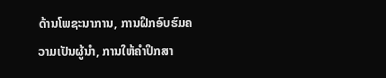ດ້ານໂພຊະນາການ, ການຝຶກອົບຮົມຄວາມເປັນຜູ້ນຳ, ການໃຫ້ຄຳປຶກສາ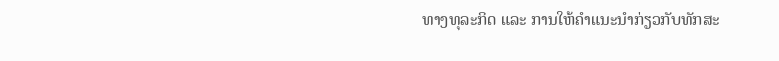ທາງທຸລະກິດ ແລະ ການໃຫ້ຄຳແນະນຳກ່ຽວກັບທັກສະ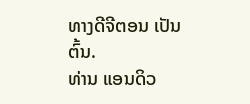ທາງດີຈີຕອນ ເປັນຕົ້ນ.
ທ່ານ ແອນດິວ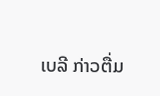ເບລີ ກ່າວຕື່ມ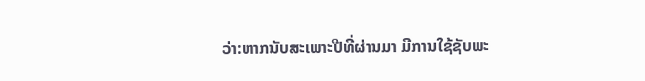ວ່າ:ຫາກນັບສະເພາະປີທີ່ຜ່ານມາ ມີການໃຊ້ຊັບພະ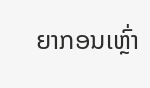ຍາກອນເຫຼົ່າ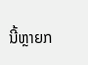ນີ້ຫຼາຍກ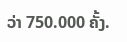ວ່າ 750.000 ຄັ້ງ.